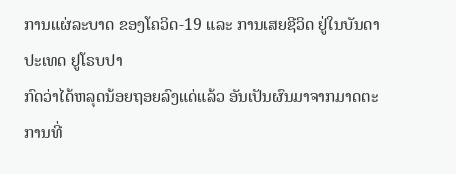ການແຜ່ລະບາດ ຂອງໂຄວິດ-19 ແລະ ການເສຍຊີວິດ ຢູ່ໃນບັນດາປະເທດ ຢູໂຣບປາ
ກົດວ່າໄດ້ຫລຸດນ້ອຍຖອຍລົງແດ່ແລ້ວ ອັນເປັນຜົນມາຈາກມາດຕະ ການທີ່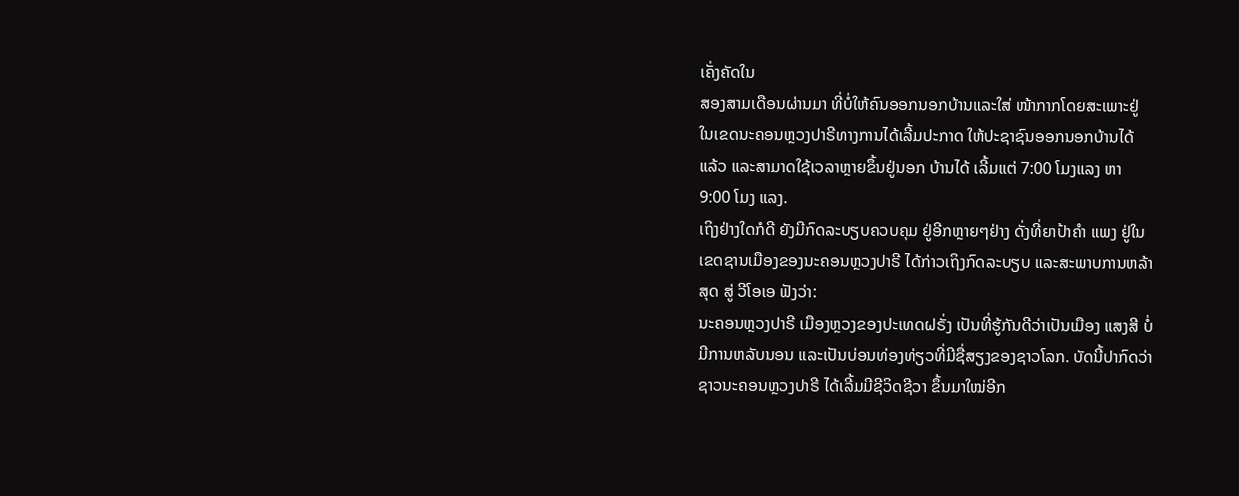ເຄັ່ງຄັດໃນ
ສອງສາມເດືອນຜ່ານມາ ທີ່ບໍ່ໃຫ້ຄົນອອກນອກບ້ານແລະໃສ່ ໜ້າກາກໂດຍສະເພາະຢູ່
ໃນເຂດນະຄອນຫຼວງປາຣີທາງການໄດ້ເລີ້ມປະກາດ ໃຫ້ປະຊາຊົນອອກນອກບ້ານໄດ້
ແລ້ວ ແລະສາມາດໃຊ້ເວລາຫຼາຍຂຶ້ນຢູ່ນອກ ບ້ານໄດ້ ເລີ້ມແຕ່ 7:00 ໂມງແລງ ຫາ
9:00 ໂມງ ແລງ.
ເຖິງຢ່າງໃດກໍດີ ຍັງມີກົດລະບຽບຄວບຄຸມ ຢູ່ອີກຫຼາຍໆຢ່າງ ດັ່ງທີ່ຍາປ້າຄຳ ແພງ ຢູ່ໃນ
ເຂດຊານເມືອງຂອງນະຄອນຫຼວງປາຣີ ໄດ້ກ່າວເຖິງກົດລະບຽບ ແລະສະພາບການຫລ້າ
ສຸດ ສູ່ ວີໂອເອ ຟັງວ່າ:
ນະຄອນຫຼວງປາຣີ ເມືອງຫຼວງຂອງປະເທດຝຣັ່ງ ເປັນທີ່ຮູ້ກັນດີວ່າເປັນເມືອງ ແສງສີ ບໍ່
ມີການຫລັບນອນ ແລະເປັນບ່ອນທ່ອງທ່ຽວທີ່ມີຊື່ສຽງຂອງຊາວໂລກ. ບັດນີ້ປາກົດວ່າ
ຊາວນະຄອນຫຼວງປາຣີ ໄດ້ເລີ້ມມີຊີວິດຊີວາ ຂຶ້ນມາໃໝ່ອີກ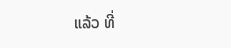ແລ້ວ ທີ່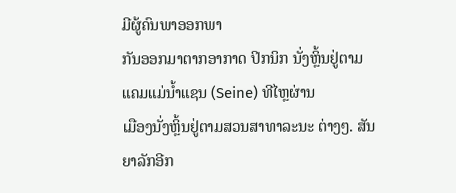ມີຜູ້ຄົນພາອອກພາ
ກັນອອກມາຕາກອາກາດ ປິກນິກ ນັ່ງຫຼິ້ນຢູ່ຕາມ ແຄມແມ່ນໍ້າແຊນ (Seine) ທີໄຫຼຜ່ານ
ເມືອງນັ່ງຫຼິ້ນຢູ່ຕາມສວນສາທາລະນະ ຕ່າງໆ. ສັນຍາລັກອີກ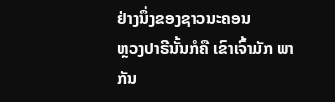ຢ່າງນຶ່ງຂອງຊາວນະຄອນ
ຫຼວງປາຣີນັ້ນກໍຄື ເຂົາເຈົ້າມັກ ພາກັນ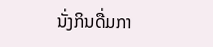ນັ່ງກິນດື່ມກາ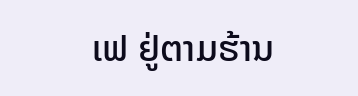ເຟ ຢູ່ຕາມຮ້ານ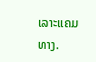ເລາະແຄມທາງ.